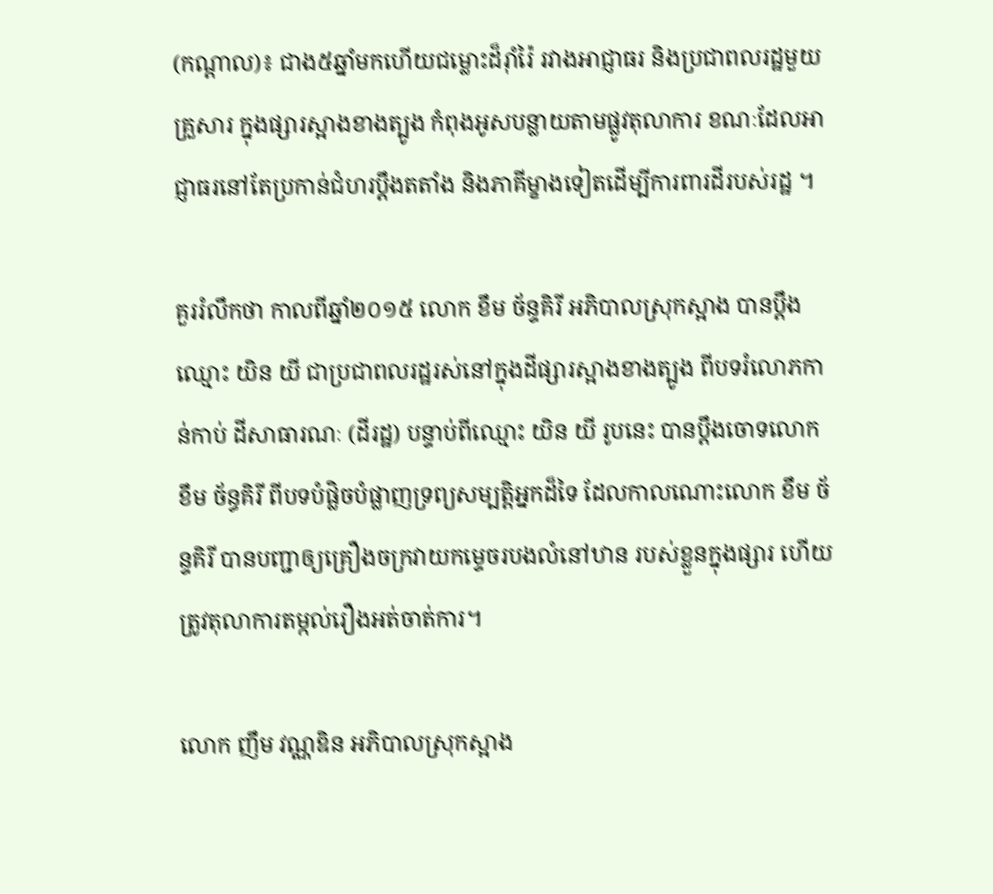(កណ្តាល)៖ ជាង៥ឆ្នាំមកហើយជម្លោះដ៏រ៉ាំរ៉ៃ រវាងអាជ្ញាធរ និងប្រជាពលរដ្ឋមួយគ្រួសារ ក្នុងផ្សារស្អាងខាងត្បូង កំពុងអូសបន្លាយតាមផ្លូវតុលាការ ខណៈដែលអាជ្ញាធរនៅតែប្រកាន់ជំហរប្តឹងតតាំង និងភាគីម្ខាងទៀតដើម្បីការពារដីរបស់រដ្ឋ ។

គួររំលឹកថា កាលពីឆ្នាំ២០១៥ លោក ខឹម ច័ន្ទគិរី អភិបាលស្រុកស្អាង បានប្តឹងឈ្មោះ យិន យី ជាប្រជាពលរដ្ឋរស់នៅក្នុងដីផ្សារស្អាងខាងត្បូង ពីបទរំលោភកាន់កាប់ ដីសាធារណៈ (ដីរដ្ឋ) បន្ទាប់ពីឈ្មោះ យិន យី រូបនេះ បានប្តឹងចោទលោក ខឹម ច័ន្ធគិរី ពីបទបំផ្លិចបំផ្លាញទ្រព្យសម្បត្តិអ្នកដ៏ទៃ ដែលកាលណោះលោក ខឹម ច័ន្ទគិរី បានបញ្ជាឲ្យគ្រឿងចក្រវាយកម្ទេចរបងលំនៅឋាន របស់ខ្លួនក្នុងផ្សារ ហើយត្រូវតុលាការតម្កល់រឿងអត់ចាត់ការ។

លោក ញឹម វណ្ណឌិន អភិបាលស្រុកស្អាង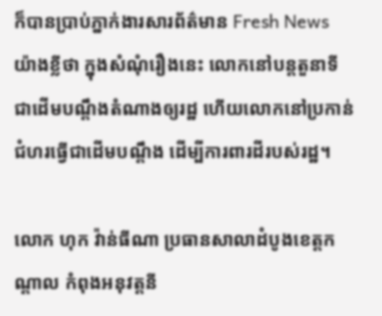ក៏បានប្រាប់ភ្នាក់ងារសារព័ត៌មាន Fresh News យ៉ាងខ្លីថា ក្នុងសំណុំរឿងនេះ លោកនៅបន្តតួនាទីជាដើមបណ្តឹងតំណាងឲ្យរដ្ឋ ហើយលោកនៅប្រកាន់ជំហរធ្វើជាដើមបណ្តឹង ដើម្បីការពារដីរបស់រដ្ឋ។

លោក ហុក វ៉ាន់ធីណា ប្រធានសាលាដំបូងខេត្តកណ្តាល កំពុងអនុវត្តនី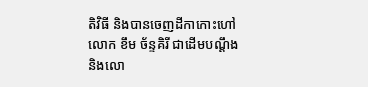តិវិធី និងបានចេញដីកាកោះហៅលោក ខឹម ច័ន្ទគិរី ជាដើមបណ្តឹង និងលោ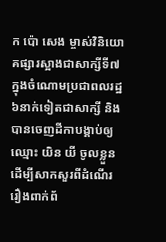ក ប៉ោ សេង ម្ចាស់វិនិយោគផ្សារស្អាងជាសាក្សីទី៧ ក្នុងចំណោមប្រជាពលរដ្ឋ៦នាក់ទៀតជាសាក្សី និងបានចេញដីកាបង្គាប់ឲ្យឈ្មោះ យិន យី ចូលខ្លួនដើម្បីសាកសួរពីដំណើររឿងពាក់ព័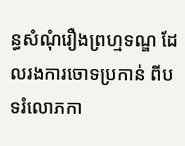ន្ធសំណុំរឿងព្រហ្មទណ្ឌ ដែលរងការចោទប្រកាន់ ពីបទរំលោភកា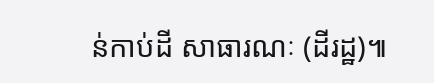ន់កាប់ដី សាធារណៈ (ដីរដ្ឋ)៕